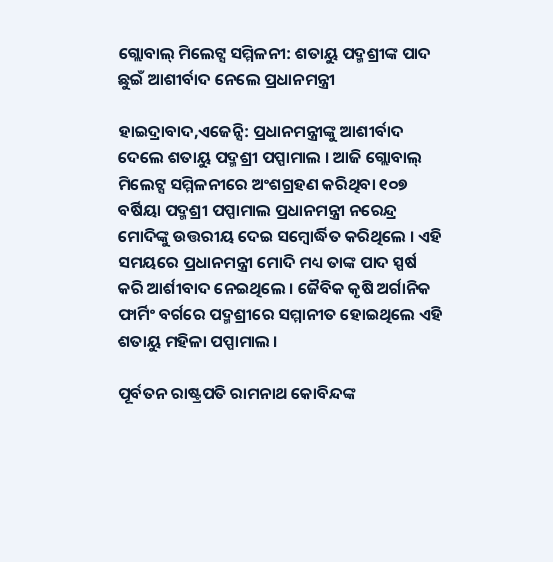ଗ୍ଲୋବାଲ୍ ମିଲେଟ୍ସ ସମ୍ମିଳନୀ: ଶତାୟୁ ପଦ୍ମଶ୍ରୀଙ୍କ ପାଦ ଛୁଇଁ ଆଶୀର୍ବାଦ ନେଲେ ପ୍ରଧାନମନ୍ତ୍ରୀ

ହାଇଦ୍ରାବାଦ,ଏଜେନ୍ସି: ପ୍ରଧାନମନ୍ତ୍ରୀଙ୍କୁ ଆଶୀର୍ବାଦ ଦେଲେ ଶତାୟୁ ପଦ୍ମଶ୍ରୀ ପପ୍ପାମାଲ । ଆଜି ଗ୍ଲୋବାଲ୍ ମିଲେଟ୍ସ ସମ୍ମିଳନୀରେ ଅଂଶଗ୍ରହଣ କରିଥିବା ୧୦୭ ବର୍ଷିୟା ପଦ୍ମଶ୍ରୀ ପପ୍ପାମାଲ ପ୍ରଧାନମନ୍ତ୍ରୀ ନରେନ୍ଦ୍ର ମୋଦିଙ୍କୁ ଉତ୍ତରୀୟ ଦେଇ ସମ୍ବୋର୍ଦ୍ଧିତ କରିଥିଲେ । ଏହି ସମୟରେ ପ୍ରଧାନମନ୍ତ୍ରୀ ମୋଦି ମଧ୍ୟ ତାଙ୍କ ପାଦ ସ୍ପର୍ଷ କରି ଆର୍ଶୀବାଦ ନେଇଥିଲେ । ଜୈବିକ କୃଷି ଅର୍ଗାନିକ ଫାର୍ମିଂ ବର୍ଗରେ ପଦ୍ମଶ୍ରୀରେ ସମ୍ମାନୀତ ହୋଇଥିଲେ ଏହି ଶତାୟୁ ମହିଳା ପପ୍ପାମାଲ ।

ପୂର୍ବତନ ରାଷ୍ଟ୍ରପତି ରାମନାଥ କୋବିନ୍ଦଙ୍କ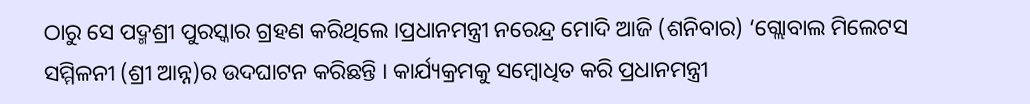ଠାରୁ ସେ ପଦ୍ମଶ୍ରୀ ପୁରସ୍କାର ଗ୍ରହଣ କରିଥିଲେ ।ପ୍ରଧାନମନ୍ତ୍ରୀ ନରେନ୍ଦ୍ର ମୋଦି ଆଜି (ଶନିବାର) ‘ଗ୍ଲୋବାଲ ମିଲେଟସ ସମ୍ମିଳନୀ (ଶ୍ରୀ ଆନ୍ନ)ର ଉଦଘାଟନ କରିଛନ୍ତି । କାର୍ଯ୍ୟକ୍ରମକୁ ସମ୍ବୋଧିତ କରି ପ୍ରଧାନମନ୍ତ୍ରୀ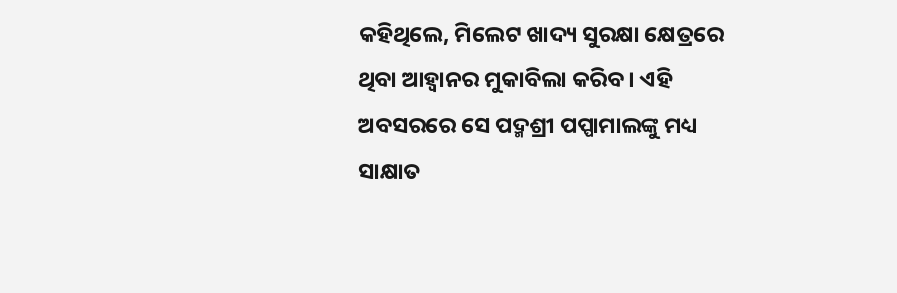କହିଥିଲେ, ମିଲେଟ ଖାଦ୍ୟ ସୁରକ୍ଷା କ୍ଷେତ୍ରରେ ଥିବା ଆହ୍ବାନର ମୁକାବିଲା କରିବ । ଏହି ଅବସରରେ ସେ ପଦ୍ମଶ୍ରୀ ପପ୍ପାମାଲଙ୍କୁ ମଧ୍ୟ ସାକ୍ଷାତ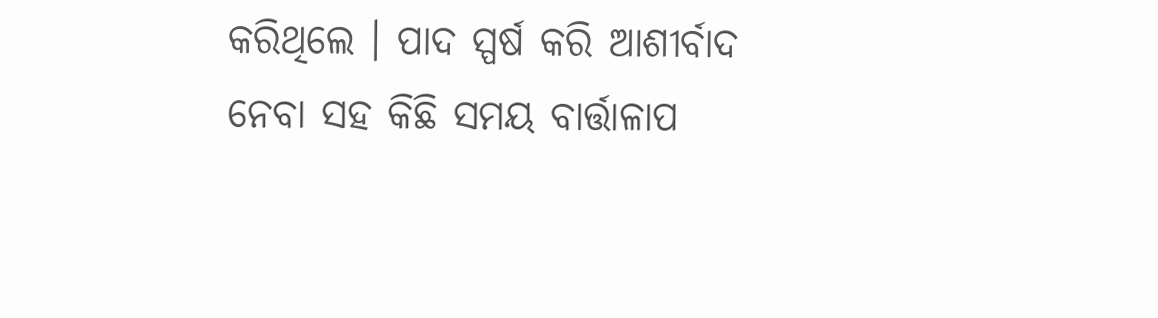କରିଥିଲେ । ପାଦ ସ୍ପର୍ଷ କରି ଆଶୀର୍ବାଦ ନେବା ସହ କିଛି ସମୟ ବାର୍ତ୍ତାଳାପ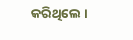କରିଥିଲେ ।